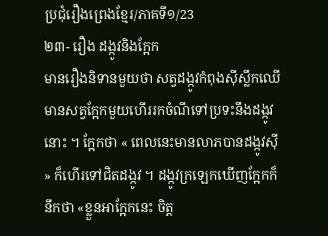ប្រជុំរឿងព្រេងខ្មែរ/ភាគទី១/23
២៣- រឿង ដង្កូវនិងក្អែក
មានរឿងនិទានមួយថា សត្វដង្កូវកំពុងស៊ីស្លឹកឈើ មានសត្វក្អែកមួយហើររកចំណីទៅប្រទះនឹងដង្កូវនោះ ។ ក្អែកថា « ពេលនេះមានលាភបានដង្កូវស៊ី » ក៏ហើរទៅជិតដង្កូវ ។ ដង្កូវក្រឡេកឃើញក្អែកក៏នឹកថា «ខ្លួនអាក្អែកនេះ ចិត្ត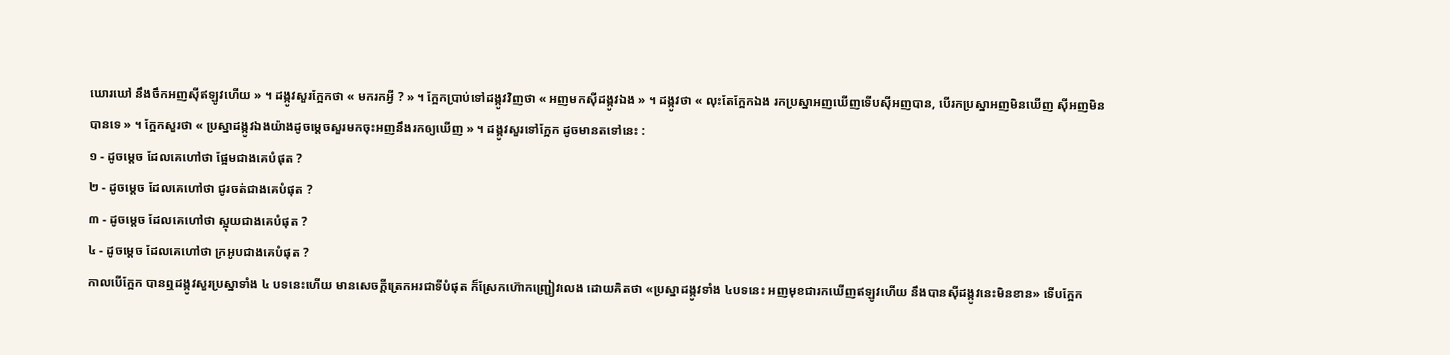ឃោរឃៅ នឹងចឹកអញស៊ីឥឡូវហើយ » ។ ដង្កូវសួរក្អែកថា « មករកអ្វី ? » ។ ក្អែកប្រាប់ទៅដង្កូវវិញថា « អញមកស៊ីដង្កូវឯង » ។ ដង្កូវថា « លុះតែក្អែកឯង រកប្រស្នាអញឃើញទើបស៊ីអញបាន, បើរកប្រស្នាអញមិនឃើញ ស៊ីអញមិនបានទេ » ។ ក្អែកសួរថា « ប្រស្នាដង្កូវឯងយ៉ាងដូចម្ដេចសួរមកចុះអញនឹងរកឲ្យឃើញ » ។ ដង្កូវសួរទៅក្អែក ដូចមានតទៅនេះ :
១ - ដូចម្ដេច ដែលគេហៅថា ផ្អែមជាងគេបំផុត ?
២ - ដូចម្ដេច ដែលគេហៅថា ជូរចត់ជាងគេបំផុត ?
៣ - ដូចម្ដេច ដែលគេហៅថា ស្អុយជាងគេបំផុត ?
៤ - ដូចម្ដេច ដែលគេហៅថា ក្រអូបជាងគេបំផុត ?
កាលបើក្អែក បានឮដង្កូវសួរប្រស្នាទាំង ៤ បទនេះហើយ មានសេចក្ដីត្រេកអរជាទីបំផុត ក៏ស្រែកហ៊ោកញ្ជ្រៀវលេង ដោយគិតថា «ប្រស្នាដង្កូវទាំង ៤បទនេះ អញមុខជារកឃើញឥឡូវហើយ នឹងបានស៊ីដង្កូវនេះមិនខាន» ទើបក្អែក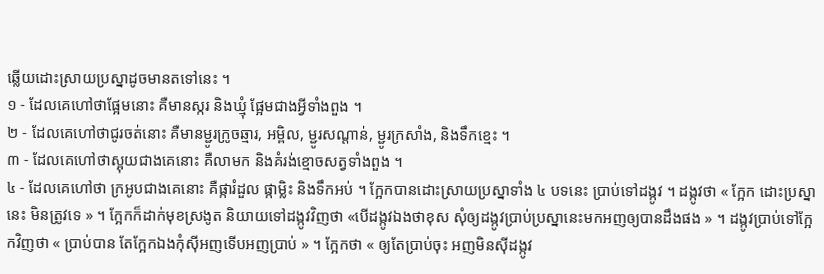ឆ្លើយដោះស្រាយប្រស្នាដូចមានតទៅនេះ ។
១ - ដែលគេហៅថាផ្អែមនោះ គឺមានស្ករ និងឃ្មុំ ផ្អែមជាងអ្វីទាំងពួង ។
២ - ដែលគេហៅថាជូរចត់នោះ គឺមានម្ជូរក្រូចឆ្មារ, អម្ពិល, ម្ជូរសណ្ដាន់, ម្ជូរក្រសាំង, និងទឹកខ្មេះ ។
៣ - ដែលគេហៅថាស្អុយជាងគេនោះ គឺលាមក និងគំរង់ខ្មោចសត្វទាំងពួង ។
៤ - ដែលគេហៅថា ក្រអូបជាងគេនោះ គឺផ្ការំដួល ផ្កាម្លិះ និងទឹកអប់ ។ ក្អែកបានដោះស្រាយប្រស្នាទាំង ៤ បទនេះ ប្រាប់ទៅដង្កូវ ។ ដង្កូវថា « ក្អែក ដោះប្រស្នានេះ មិនត្រូវទេ » ។ ក្អែកក៏ដាក់មុខស្រងូត និយាយទៅដង្កូវវិញថា «បើដង្កូវឯងថាខុស សុំឲ្យដង្កូវប្រាប់ប្រស្នានេះមកអញឲ្យបានដឹងផង » ។ ដង្កូវប្រាប់ទៅក្អែកវិញថា « ប្រាប់បាន តែក្អែកឯងកុំស៊ីអញទើបអញប្រាប់ » ។ ក្អែកថា « ឲ្យតែប្រាប់ចុះ អញមិនស៊ីដង្កូវ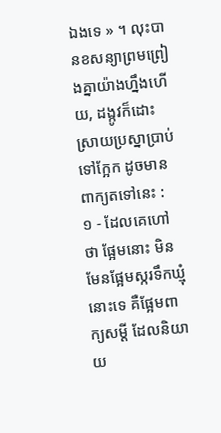ឯងទេ » ។ លុះបានខសន្យាព្រមព្រៀងគ្នាយ៉ាងហ្នឹងហើយ, ដង្កូវក៏ដោះស្រាយប្រស្នាប្រាប់ទៅក្អែក ដូចមានពាក្យតទៅនេះ :
១ - ដែលគេហៅថា ផ្អែមនោះ មិនមែនផ្អែមស្ករទឹកឃ្មុំនោះទេ គឺផ្អែមពាក្យសម្ដី ដែលនិយាយ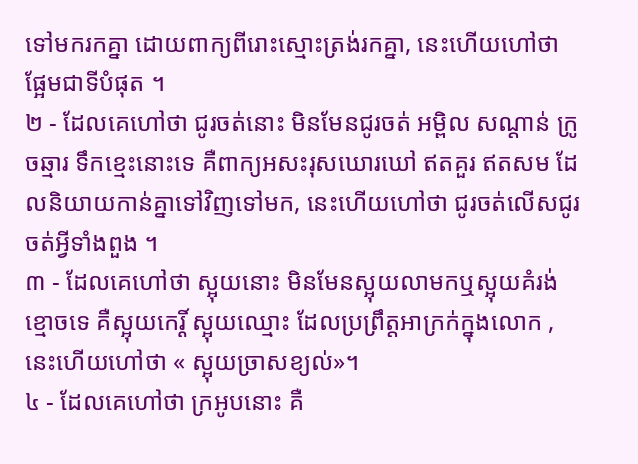ទៅមករកគ្នា ដោយពាក្យពីរោះស្មោះត្រង់រកគ្នា, នេះហើយហៅថា ផ្អែមជាទីបំផុត ។
២ - ដែលគេហៅថា ជូរចត់នោះ មិនមែនជូរចត់ អម្ពិល សណ្ដាន់ ក្រូចឆ្មារ ទឹកខ្មេះនោះទេ គឺពាក្យអសះរុសឃោរឃៅ ឥតគួរ ឥតសម ដែលនិយាយកាន់គ្នាទៅវិញទៅមក, នេះហើយហៅថា ជូរចត់លើសជូរចត់អ្វីទាំងពួង ។
៣ - ដែលគេហៅថា ស្អុយនោះ មិនមែនស្អុយលាមកឬស្អុយគំរង់ខ្មោចទេ គឺស្អុយកេរ្តិ៍ ស្អុយឈ្មោះ ដែលប្រព្រឹត្តអាក្រក់ក្នុងលោក , នេះហើយហៅថា « ស្អុយច្រាសខ្យល់»។
៤ - ដែលគេហៅថា ក្រអូបនោះ គឺ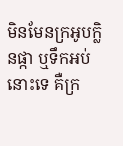មិនមែនក្រអូបក្លិនផ្កា ឬទឹកអប់នោះទេ គឺក្រ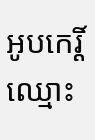អូបកេរ្តិ៍ឈ្មោះ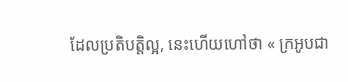ដែលប្រតិបត្តិល្អ, នេះហើយហៅថា « ក្រអូបជា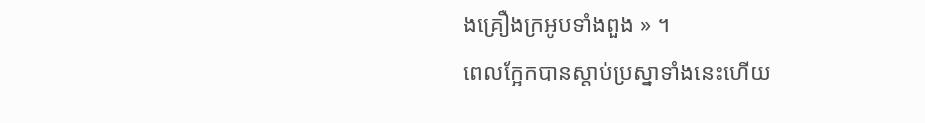ងគ្រឿងក្រអូបទាំងពួង » ។
ពេលក្អែកបានស្ដាប់ប្រស្នាទាំងនេះហើយ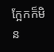ក្អែកក៏មិន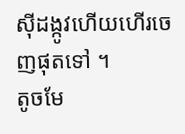ស៊ីដង្កូវហើយហើរចេញផុតទៅ ។
តូចមែ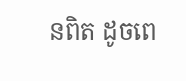នពិត ដូចពេ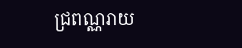ជ្រពណ្ណរាយ